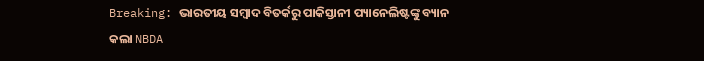Breaking: ଭାରତୀୟ ସମ୍ବାଦ ବିତର୍କରୁ ପାକିସ୍ତାନୀ ପ୍ୟାନେଲିଷ୍ଟଙ୍କୁ ବ୍ୟାନ କଲା NBDA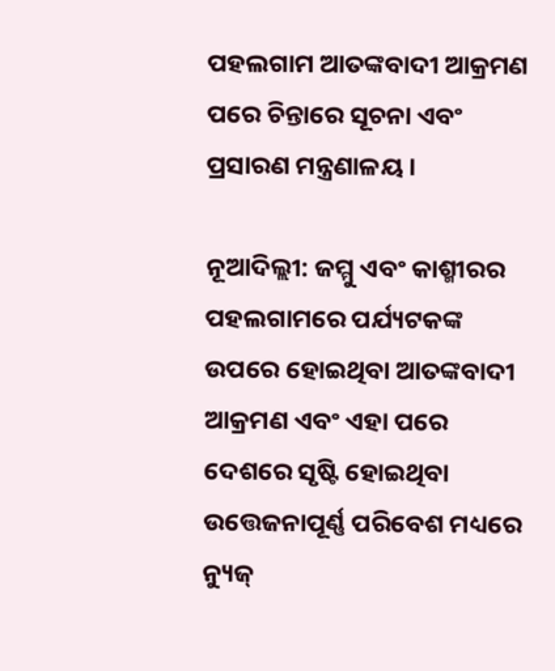ପହଲଗାମ ଆତଙ୍କବାଦୀ ଆକ୍ରମଣ ପରେ ଚିନ୍ତାରେ ସୂଚନା ଏବଂ ପ୍ରସାରଣ ମନ୍ତ୍ରଣାଳୟ ।

ନୂଆଦିଲ୍ଲୀ: ଜମ୍ମୁ ଏବଂ କାଶ୍ମୀରର ପହଲଗାମରେ ପର୍ଯ୍ୟଟକଙ୍କ ଉପରେ ହୋଇଥିବା ଆତଙ୍କବାଦୀ ଆକ୍ରମଣ ଏବଂ ଏହା ପରେ ଦେଶରେ ସୃଷ୍ଟି ହୋଇଥିବା ଉତ୍ତେଜନାପୂର୍ଣ୍ଣ ପରିବେଶ ମଧ୍ୟରେ ନ୍ୟୁଜ୍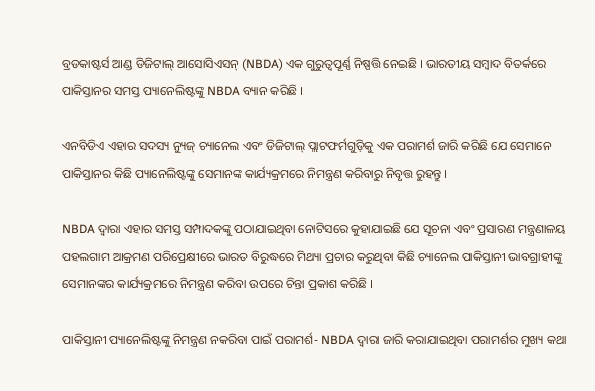ବ୍ରଡକାଷ୍ଟର୍ସ ଆଣ୍ଡ ଡିଜିଟାଲ୍ ଆସୋସିଏସନ୍ (NBDA) ଏକ ଗୁରୁତ୍ୱପୂର୍ଣ୍ଣ ନିଷ୍ପତ୍ତି ନେଇଛି । ଭାରତୀୟ ସମ୍ବାଦ ବିତର୍କରେ ପାକିସ୍ତାନର ସମସ୍ତ ପ୍ୟାନେଲିଷ୍ଟଙ୍କୁ NBDA ବ୍ୟାନ କରିଛି ।

ଏନବିଡିଏ ଏହାର ସଦସ୍ୟ ନ୍ୟୁଜ୍ ଚ୍ୟାନେଲ ଏବଂ ଡିଜିଟାଲ୍ ପ୍ଲାଟଫର୍ମଗୁଡ଼ିକୁ ଏକ ପରାମର୍ଶ ଜାରି କରିଛି ଯେ ସେମାନେ ପାକିସ୍ତାନର କିଛି ପ୍ୟାନେଲିଷ୍ଟଙ୍କୁ ସେମାନଙ୍କ କାର୍ଯ୍ୟକ୍ରମରେ ନିମନ୍ତ୍ରଣ କରିବାରୁ ନିବୃତ୍ତ ରୁହନ୍ତୁ ।

NBDA ଦ୍ୱାରା ଏହାର ସମସ୍ତ ସମ୍ପାଦକଙ୍କୁ ପଠାଯାଇଥିବା ନୋଟିସରେ କୁହାଯାଇଛି ଯେ ସୂଚନା ଏବଂ ପ୍ରସାରଣ ମନ୍ତ୍ରଣାଳୟ ପହଲଗାମ ଆକ୍ରମଣ ପରିପ୍ରେକ୍ଷୀରେ ଭାରତ ବିରୁଦ୍ଧରେ ମିଥ୍ୟା ପ୍ରଚାର କରୁଥିବା କିଛି ଚ୍ୟାନେଲ ପାକିସ୍ତାନୀ ଭାବଗ୍ରାହୀଙ୍କୁ ସେମାନଙ୍କର କାର୍ଯ୍ୟକ୍ରମରେ ନିମନ୍ତ୍ରଣ କରିବା ଉପରେ ଚିନ୍ତା ପ୍ରକାଶ କରିଛି ।

ପାକିସ୍ତାନୀ ପ୍ୟାନେଲିଷ୍ଟଙ୍କୁ ନିମନ୍ତ୍ରଣ ନକରିବା ପାଇଁ ପରାମର୍ଶ- NBDA ଦ୍ୱାରା ଜାରି କରାଯାଇଥିବା ପରାମର୍ଶର ମୁଖ୍ୟ କଥା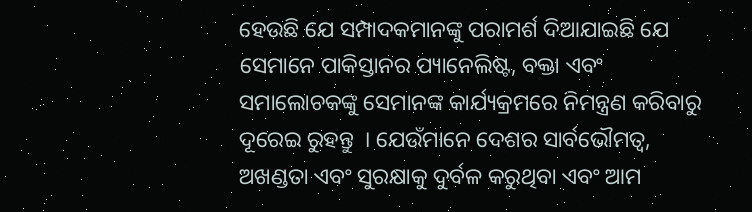ହେଉଛି ଯେ ସମ୍ପାଦକମାନଙ୍କୁ ପରାମର୍ଶ ଦିଆଯାଇଛି ଯେ ସେମାନେ ପାକିସ୍ତାନର ପ୍ୟାନେଲିଷ୍ଟ, ବକ୍ତା ଏବଂ ସମାଲୋଚକଙ୍କୁ ସେମାନଙ୍କ କାର୍ଯ୍ୟକ୍ରମରେ ନିମନ୍ତ୍ରଣ କରିବାରୁ ଦୂରେଇ ରୁହନ୍ତୁ  । ଯେଉଁମାନେ ଦେଶର ସାର୍ବଭୌମତ୍ୱ, ଅଖଣ୍ଡତା ଏବଂ ସୁରକ୍ଷାକୁ ଦୁର୍ବଳ କରୁଥିବା ଏବଂ ଆମ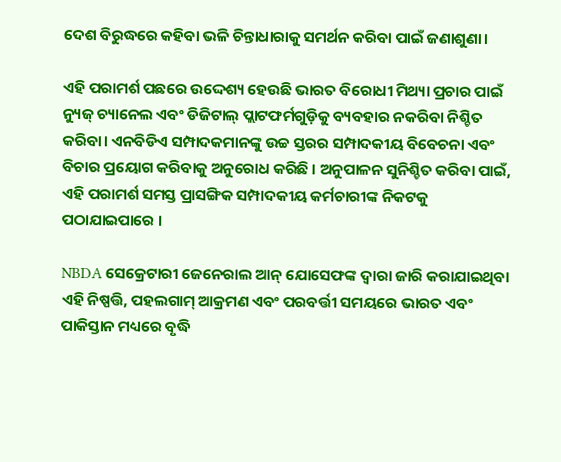ଦେଶ ବିରୁଦ୍ଧରେ କହିବା ଭଳି ଚିନ୍ତାଧାରାକୁ ସମର୍ଥନ କରିବା ପାଇଁ ଜଣାଶୁଣା।

ଏହି ପରାମର୍ଶ ପଛରେ ଉଦ୍ଦେଶ୍ୟ ହେଉଛି ଭାରତ ବିରୋଧୀ ମିଥ୍ୟା ପ୍ରଚାର ପାଇଁ ନ୍ୟୁଜ୍ ଚ୍ୟାନେଲ ଏବଂ ଡିଜିଟାଲ୍ ପ୍ଲାଟଫର୍ମଗୁଡ଼ିକୁ ବ୍ୟବହାର ନକରିବା ନିଶ୍ଚିତ କରିବା। ଏନବିଡିଏ ସମ୍ପାଦକମାନଙ୍କୁ ଉଚ୍ଚ ସ୍ତରର ସମ୍ପାଦକୀୟ ବିବେଚନା ଏବଂ ବିଚାର ପ୍ରୟୋଗ କରିବାକୁ ଅନୁରୋଧ କରିଛି । ଅନୁପାଳନ ସୁନିଶ୍ଚିତ କରିବା ପାଇଁ, ଏହି ପରାମର୍ଶ ସମସ୍ତ ପ୍ରାସଙ୍ଗିକ ସମ୍ପାଦକୀୟ କର୍ମଚାରୀଙ୍କ ନିକଟକୁ ପଠାଯାଇପାରେ ।

NBDA ସେକ୍ରେଟାରୀ ଜେନେରାଲ ଆନ୍ ଯୋସେଫଙ୍କ ଦ୍ୱାରା ଜାରି କରାଯାଇଥିବା ଏହି ନିଷ୍ପତ୍ତି, ପହଲଗାମ୍ ଆକ୍ରମଣ ଏବଂ ପରବର୍ତ୍ତୀ ସମୟରେ ଭାରତ ଏବଂ ପାକିସ୍ତାନ ମଧ୍ୟରେ ବୃଦ୍ଧି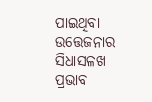ପାଇଥିବା ଉତ୍ତେଜନାର ସିଧାସଳଖ ପ୍ରଭାବ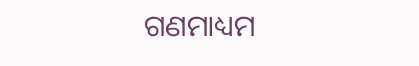ଗଣମାଧ୍ୟମ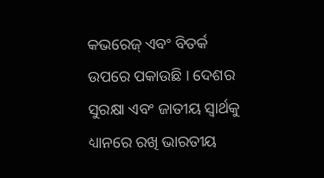କଭରେଜ୍ ଏବଂ ବିତର୍କ ଉପରେ ପକାଉଛି । ଦେଶର ସୁରକ୍ଷା ଏବଂ ଜାତୀୟ ସ୍ୱାର୍ଥକୁ ଧ୍ୟାନରେ ରଖି ଭାରତୀୟ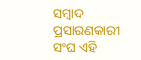ସମ୍ବାଦ ପ୍ରସାରଣକାରୀ ସଂଘ ଏହି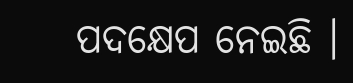ପଦକ୍ଷେପ ନେଇଛି ।